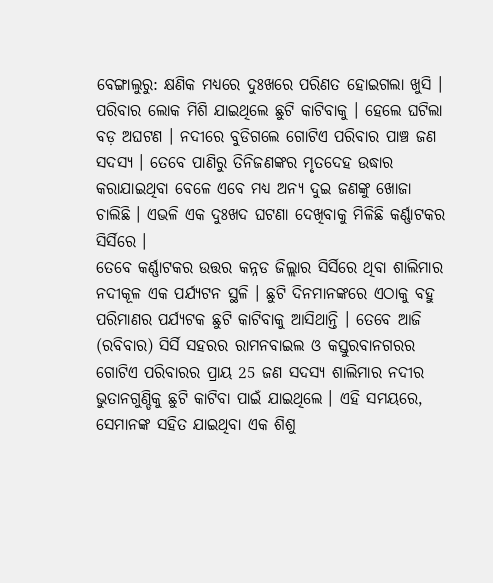ବେଙ୍ଗାଲୁରୁ: କ୍ଷଣିକ ମଧ୍ୟରେ ଦୁଃଖରେ ପରିଣତ ହୋଇଗଲା ଖୁସି । ପରିବାର ଲୋକ ମିଶି ଯାଇଥିଲେ ଛୁଟି କାଟିବାକୁ । ହେଲେ ଘଟିଲା ବଡ଼ ଅଘଟଣ । ନଦୀରେ ବୁଡିଗଲେ ଗୋଟିଏ ପରିବାର ପାଞ୍ଚ ଜଣ ସଦସ୍ୟ । ତେବେ ପାଣିରୁ ତିନିଜଣଙ୍କର ମୃତଦେହ ଉଦ୍ଧାର କରାଯାଇଥିବା ବେଳେ ଏବେ ମଧ୍ୟ ଅନ୍ୟ ଦୁଇ ଜଣଙ୍କୁ ଖୋଜା ଚାଲିଛି । ଏଭଳି ଏକ ଦୁଃଖଦ ଘଟଣା ଦେଖିବାକୁ ମିଳିଛି କର୍ଣ୍ଣାଟକର ସିର୍ସିରେ ।
ତେବେ କର୍ଣ୍ଣାଟକର ଉତ୍ତର କନ୍ନଡ ଜିଲ୍ଲାର ସିର୍ସିରେ ଥିବା ଶାଲିମାର ନଦୀକୂଳ ଏକ ପର୍ଯ୍ୟଟନ ସ୍ଥଳି । ଛୁଟି ଦିନମାନଙ୍କରେ ଏଠାକୁ ବହୁ ପରିମାଣର ପର୍ଯ୍ୟଟକ ଛୁଟି କାଟିବାକୁ ଆସିଥାନ୍ତି । ତେବେ ଆଜି (ରବିବାର) ସିର୍ସି ସହରର ରାମନବାଇଲ ଓ କସ୍ତୁରବାନଗରର ଗୋଟିଏ ପରିବାରର ପ୍ରାୟ 25 ଜଣ ସଦସ୍ୟ ଶାଲିମାର ନଦୀର ଭୁତାନଗୁଣ୍ଡିକୁ ଛୁଟି କାଟିବା ପାଇଁ ଯାଇଥିଲେ । ଏହି ସମୟରେ, ସେମାନଙ୍କ ସହିତ ଯାଇଥିବା ଏକ ଶିଶୁ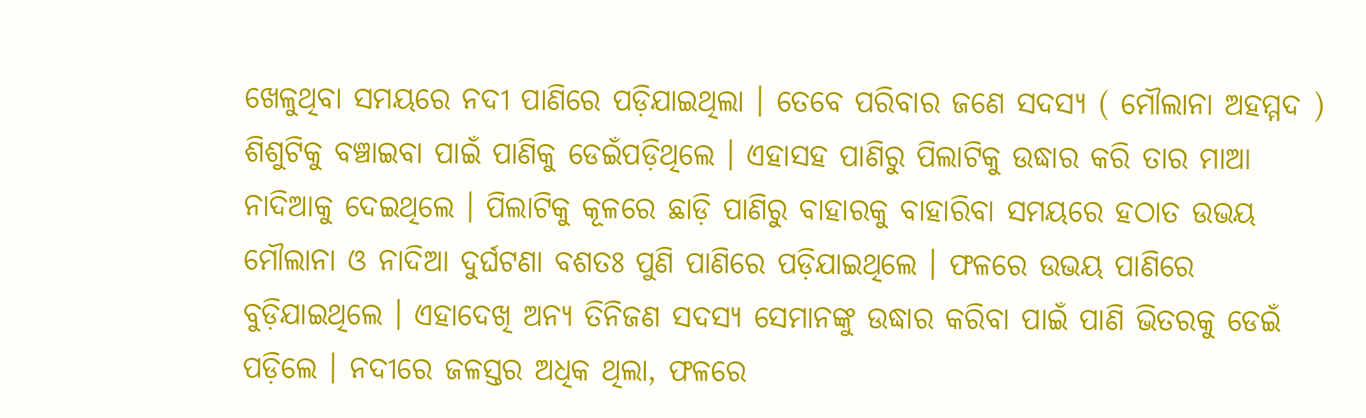ଖେଳୁଥିବା ସମୟରେ ନଦୀ ପାଣିରେ ପଡ଼ିଯାଇଥିଲା । ତେବେ ପରିବାର ଜଣେ ସଦସ୍ୟ ( ମୌଲାନା ଅହମ୍ମଦ ) ଶିଶୁଟିକୁ ବଞ୍ଚାଇବା ପାଇଁ ପାଣିକୁ ଡେଇଁପଡ଼ିଥିଲେ । ଏହାସହ ପାଣିରୁ ପିଲାଟିକୁ ଉଦ୍ଧାର କରି ତାର ମାଆ ନାଦିଆକୁ ଦେଇଥିଲେ । ପିଲାଟିକୁ କୂଳରେ ଛାଡ଼ି ପାଣିରୁ ବାହାରକୁ ବାହାରିବା ସମୟରେ ହଠାତ ଉଭୟ ମୌଲାନା ଓ ନାଦିଆ ଦୁର୍ଘଟଣା ବଶତଃ ପୁଣି ପାଣିରେ ପଡ଼ିଯାଇଥିଲେ । ଫଳରେ ଉଭୟ ପାଣିରେ ବୁଡ଼ିଯାଇଥିଲେ । ଏହାଦେଖି ଅନ୍ୟ ତିନିଜଣ ସଦସ୍ୟ ସେମାନଙ୍କୁ ଉଦ୍ଧାର କରିବା ପାଇଁ ପାଣି ଭିତରକୁ ଡେଇଁ ପଡ଼ିଲେ । ନଦୀରେ ଜଳସ୍ତର ଅଧିକ ଥିଲା, ଫଳରେ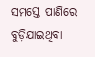ସମସ୍ତେ ପାଣିରେ ବୁଡ଼ିଯାଇଥିବା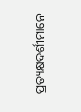ପ୍ରତ୍ୟକ୍ଷଦର୍ଶୀମାନେ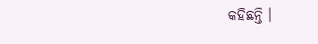କହିଛନ୍ତି ।